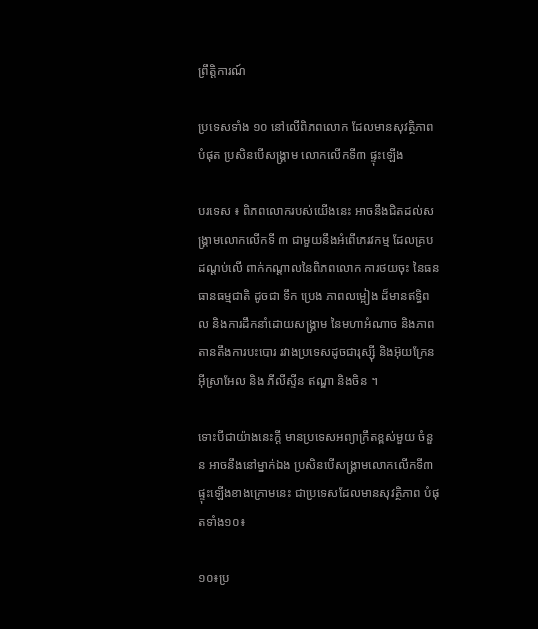ព្រឹត្តិការណ៍

ប្រទេសទាំង ១០ នៅលើពិភពលោក ដែលមានសុវតិ្ថភាពបំផុត ប្រសិនបើសង្គ្រាម លោកលើកទី៣ ផ្ទុះឡើង

បរទេស ៖ ពិភពលោករបស់យើងនេះ អាចនឹងជិតដល់សង្គ្រាមលោកលើកទី ៣ ជាមួយនឹងអំពើភេរវកម្ម ដែលគ្របដណ្តប់លើ ពាក់កណ្តាលនៃពិភពលោក ការថយចុះ នៃធនធានធម្មជាតិ ដូចជា ទឹក ប្រេង ភាពលម្អៀង ដ៏មានឥទិ្ធពល និងការដឹកនាំដោយសង្គ្រាម នៃមហាអំណាច និងភាពតានតឹងការបះបោរ រវាងប្រទេសដូចជារុស្ស៊ី និងអ៊ុយក្រែន អ៊ីស្រាអែល និង ភីលីស្ទីន ឥណ្ឌា និងចិន ។

ទោះបីជាយ៉ាងនេះក្តី មានប្រទេសអព្យាក្រឹតខ្ពស់មួយ ចំនួន អាចនឹងនៅម្នាក់ឯង ប្រសិនបើសង្គ្រាមលោកលើកទី៣ ផ្ទុះឡើងខាងក្រោមនេះ ជាប្រទេសដែលមានសុវត្ថិភាព បំផុតទាំង១០៖

១០៖ប្រ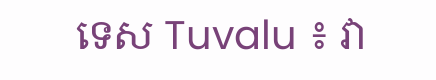ទេស Tuvalu ៖ វា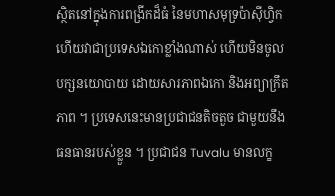ស្ថិតនៅក្នុងការពង្រីកដ៏ធំ នៃមហាសមុទ្រប៉ាស៊ីហ្វិក ហើយវាជាប្រទេសឯកោខ្លាំងណាស់ ហើយមិនចូលបក្សនយោបាយ ដោយសារភាពឯកោ និងអព្យាក្រឹតភាព ។ ប្រទេសនេះមានប្រជាជនតិចតួច ជាមួយនឹងធនធានរបស់ខ្លួន ។ ប្រជាជន Tuvalu មានលក្ខ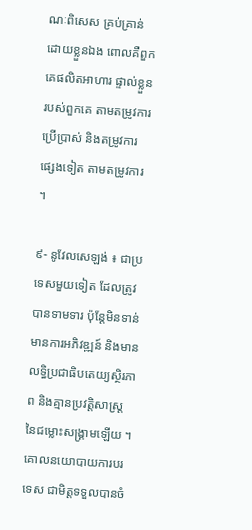ណៈពិសេស គ្រប់គ្រាន់ដោយខ្លួនឯង ពោលគឺពួកគេផលិតអាហារ ផ្ទាល់ខ្លួនរបស់ពួកគេ តាមតម្រូវការប្រើប្រាស់ និងតម្រូវការផ្សេងទៀត តាមតម្រូវការ ។

៩- នូវែលសេឡង់ ៖ ជាប្រទេសមួយទៀត ដែលត្រូវបានទាមទារ ប៉ុន្តែមិនទាន់មានការអភិវឌ្ឍន៍ និងមានលទ្ធិប្រជាធិបតេយ្យស្ថិរភាព និងគ្មានប្រវត្តិសាស្ត្រ នៃជម្លោះសង្រ្គាមឡើយ ។ គោលនយោបាយការបរទេស ជាមិត្តទទួលបានចំ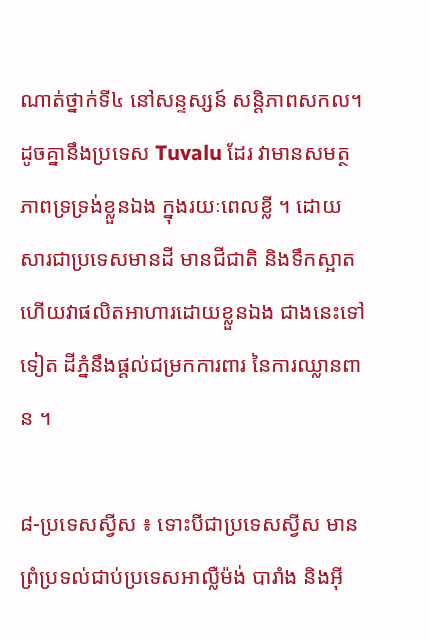ណាត់ថ្នាក់ទី៤ នៅសន្ទស្សន៍ សន្តិភាពសកល។ ដូចគ្នានឹងប្រទេស Tuvalu ដែរ វាមានសមត្ថភាពទ្រទ្រង់ខ្លួនឯង ក្នុងរយៈពេលខ្លី ។ ដោយសារជាប្រទេសមានដី មានជីជាតិ និងទឹកស្អាត ហើយវាផលិតអាហារដោយខ្លួនឯង ជាងនេះទៅទៀត ដីភ្នំនឹងផ្តល់ជម្រកការពារ នៃការឈ្លានពាន ។

៨-ប្រទេសស្វីស ៖ ទោះបីជាប្រទេសស្វីស មានព្រំប្រទល់ជាប់ប្រទេសអាល្លឺម៉ង់ បារាំង និងអ៊ី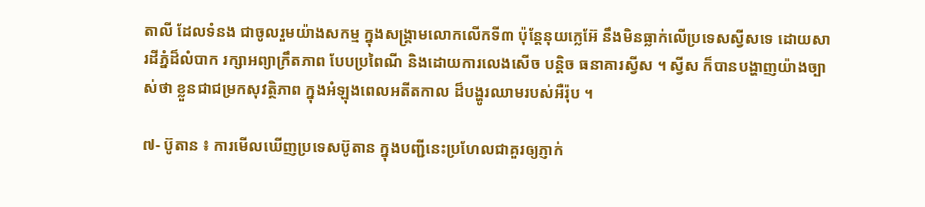តាលី ដែលទំនង ជាចូលរួមយ៉ាងសកម្ម ក្នុងសង្គ្រាមលោកលើកទី៣ ប៉ុន្តែនុយក្លេអ៊ែ នឹងមិនធ្លាក់លើប្រទេសស្វីសទេ ដោយសារដីភ្នំដ៏លំបាក រក្សាអព្យាក្រឹតភាព បែបប្រពៃណី និងដោយការលេងសើច បន្តិច ធនាគារស្វីស ។ ស្វីស ក៏បានបង្ហាញយ៉ាងច្បាស់ថា ខ្លួនជាជម្រកសុវត្ថិភាព ក្នុងអំឡុងពេលអតីតកាល ដ៏បង្ហូរឈាមរបស់អឺរ៉ុប ។

៧- ប៊ូតាន ៖ ការមើលឃើញប្រទេសប៊ូតាន ក្នុងបញ្ជីនេះប្រហែលជាគួរឲ្យភ្ញាក់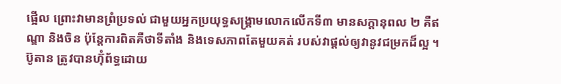ផ្អើល ព្រោះវាមានព្រំប្រទល់ ជាមួយអ្នកប្រយុទ្ធសង្គ្រាមលោកលើកទី៣ មានសក្តានុពល ២ គឺឥណ្ឌា និងចិន ប៉ុន្តែការពិតគឺថាទីតាំង និងទេសភាពតែមួយគត់ របស់វាផ្តល់ឲ្យវានូវជម្រកដ៏ល្អ ។ ប៊ូតាន ត្រូវបានហ៊ុំព័ទ្ធដោយ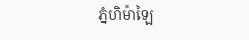ភ្នំហិម៉ាឡៃ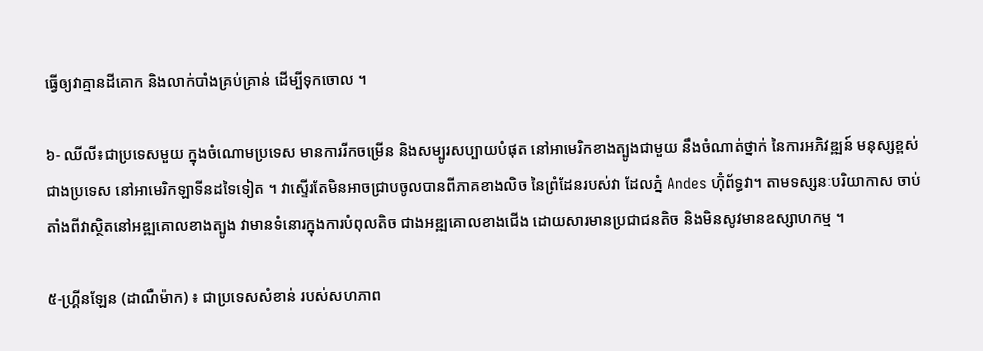ធ្វើឲ្យវាគ្មានដីគោក និងលាក់បាំងគ្រប់គ្រាន់ ដើម្បីទុកចោល ។

៦- ឈីលី៖ជាប្រទេសមួយ ក្នុងចំណោមប្រទេស មានការរីកចម្រើន និងសម្បូរសប្បាយបំផុត នៅអាមេរិកខាងត្បូងជាមួយ នឹងចំណាត់ថ្នាក់ នៃការអភិវឌ្ឍន៍ មនុស្សខ្ពស់ជាងប្រទេស នៅអាមេរិកឡាទីនដទៃទៀត ។ វាស្ទើរតែមិនអាចជ្រាបចូលបានពីភាគខាងលិច នៃព្រំដែនរបស់វា ដែលភ្នំ Andes ហ៊ុំព័ទ្ធវា។ តាមទស្សនៈបរិយាកាស ចាប់តាំងពីវាស្ថិតនៅអឌ្ឍគោលខាងត្បូង វាមានទំនោរក្នុងការបំពុលតិច ជាងអឌ្ឍគោលខាងជើង ដោយសារមានប្រជាជនតិច និងមិនសូវមានឧស្សាហកម្ម ។

៥-ហ្គ្រីនឡែន (ដាណឺម៉ាក) ៖ ជាប្រទេសសំខាន់ របស់សហភាព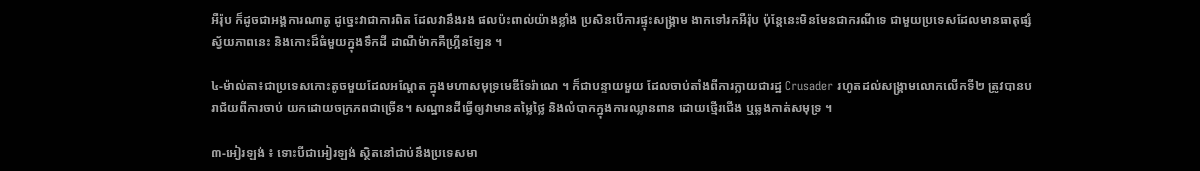អឺរ៉ុប ក៏ដូចជាអង្គការណាតូ ដូច្នេះវាជាការពិត ដែលវានឹងរង ផលប៉ះពាល់យ៉ាងខ្លាំង ប្រសិនបើការផ្ទុះសង្គ្រាម ងាកទៅរកអឺរ៉ុប ប៉ុន្តែនេះមិនមែនជាករណីទេ ជាមួយប្រទេសដែលមានធាតុផ្សំស្វ័យភាពនេះ និងកោះដ៏ធំមួយក្នុងទឹកដី ដាណឺម៉ាកគឺហ្គ្រីនឡែន ។

៤-ម៉ាល់តា៖ជាប្រទេសកោះតូចមួយដែលអណ្តែត ក្នុងមហាសមុទ្រមេឌីទែរ៉ាណេ ។ ក៏ជាបន្ទាយមួយ ដែលចាប់តាំងពីការក្លាយជារដ្ឋ Crusader រហូតដល់សង្គ្រាមលោកលើកទី២ ត្រូវបានបរាជ័យពីការចាប់ យកដោយចក្រភពជាច្រើន។ សណ្ឋានដីធ្វើឲ្យវាមានតម្លៃថ្លៃ និងលំបាកក្នុងការឈ្លានពាន ដោយថ្មើរជើង ឬឆ្លងកាត់សមុទ្រ ។

៣-អៀរឡង់ ៖ ទោះបីជាអៀរឡង់ ស្ថិតនៅជាប់នឹងប្រទេសមា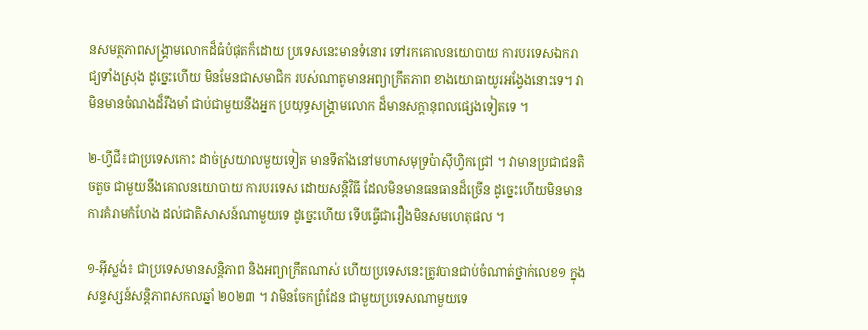នសមត្ថភាពសង្គ្រាមលោកដ៏ធំបំផុតក៏ដោយ ប្រទេសនេះមានទំនោរ ទៅរកគោលនយោបាយ ការបរទេសឯករាជ្យទាំងស្រុង ដូច្នេះហើយ មិនមែនជាសមាជិក របស់ណាតូមានអព្យាក្រឹតភាព ខាងយោធាយូរអង្វែងនោះទេ។ វាមិនមានចំណងដ៏រឹងមាំ ជាប់ជាមួយនឹងអ្នក ប្រយុទ្ធសង្គ្រាមលោក ដ៏មានសក្ដានុពលផ្សេងទៀតទេ ។

២-ហ្វីជី៖ជាប្រទេសកោះ ដាច់ស្រយាលមួយទៀត មានទីតាំងនៅមហាសមុទ្រប៉ាស៊ីហ្វិកជ្រៅ ។ វាមានប្រជាជនតិចតួច ជាមួយនឹងគោលនយោបាយ ការបរទេស ដោយសន្តិវិធី ដែលមិនមានធនធានដ៏ច្រើន ដូច្នេះហើយមិនមានការគំរាមកំហែង ដល់ជាតិសាសន៍ណាមួយទេ ដូច្នេះហើយ ទើបធ្វើជារឿងមិនសមហេតុផល ។

១-អ៊ីស្លង់៖ ជាប្រទេសមានសន្តិភាព និងអព្យាក្រឹតណាស់ ហើយប្រទេសនេះត្រូវបានជាប់ចំណាត់ថ្នាក់លេខ១ ក្នុងសន្ទស្សន៍សន្តិភាពសកលឆ្នាំ ២០២៣ ។ វាមិនចែកព្រំដែន ជាមួយប្រទេសណាមួយទេ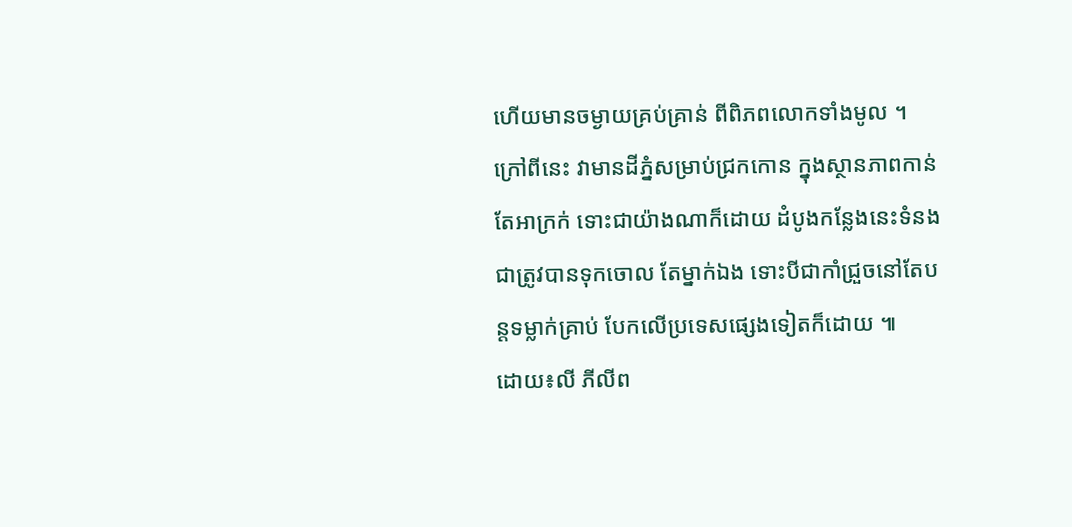ហើយមានចម្ងាយគ្រប់គ្រាន់ ពីពិភពលោកទាំងមូល ។ ក្រៅពីនេះ វាមានដីភ្នំសម្រាប់ជ្រកកោន ក្នុងស្ថានភាពកាន់តែអាក្រក់ ទោះជាយ៉ាងណាក៏ដោយ ដំបូងកន្លែងនេះទំនង ជាត្រូវបានទុកចោល តែម្នាក់ឯង ទោះបីជាកាំជ្រួចនៅតែបន្តទម្លាក់គ្រាប់ បែកលើប្រទេសផ្សេងទៀតក៏ដោយ ៕
ដោយ៖លី ភីលីព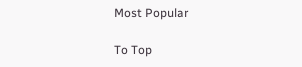Most Popular

To Top